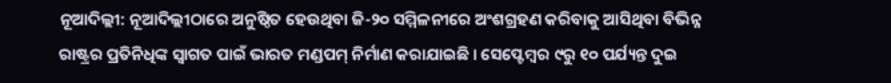ନୂଆଦିଲ୍ଲୀ: ନୂଆଦିଲ୍ଲୀଠାରେ ଅନୁଷ୍ଠିତ ହେଉଥିବା ଜି-୨୦ ସମ୍ମିଳନୀରେ ଅଂଶଗ୍ରହଣ କରିବାକୁ ଆସିଥିବା ବିଭିନ୍ନ ରାଷ୍ଟ୍ରର ପ୍ରତିନିଧିଙ୍କ ସ୍ୱାଗତ ପାଇଁ ଭାରତ ମଣ୍ଡପମ୍ ନିର୍ମାଣ କରାଯାଇଛି । ସେପ୍ଟେମ୍ବର ୯ରୁ ୧୦ ପର୍ଯ୍ୟନ୍ତ ଦୁଇ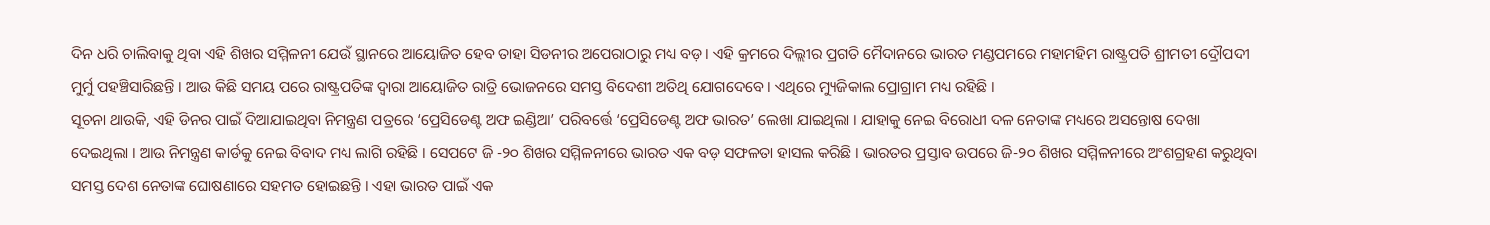ଦିନ ଧରି ଚାଲିବାକୁ ଥିବା ଏହି ଶିଖର ସମ୍ମିଳନୀ ଯେଉଁ ସ୍ଥାନରେ ଆୟୋଜିତ ହେବ ତାହା ସିଡନୀର ଅପେରାଠାରୁ ମଧ୍ୟ ବଡ଼ । ଏହି କ୍ରମରେ ଦିଲ୍ଲୀର ପ୍ରଗତି ମୈଦାନରେ ଭାରତ ମଣ୍ଡପମରେ ମହାମହିମ ରାଷ୍ଟ୍ରପତି ଶ୍ରୀମତୀ ଦ୍ରୌପଦୀ ମୁର୍ମୁ ପହଞ୍ଚିସାରିଛନ୍ତି । ଆଉ କିଛି ସମୟ ପରେ ରାଷ୍ଟ୍ରପତିଙ୍କ ଦ୍ୱାରା ଆୟୋଜିତ ରାତ୍ରି ଭୋଜନରେ ସମସ୍ତ ବିଦେଶୀ ଅତିଥି ଯୋଗଦେବେ । ଏଥିରେ ମ୍ୟୁଜିକାଲ ପ୍ରୋଗ୍ରାମ ମଧ୍ୟ ରହିଛି ।
ସୂଚନା ଥାଉକି, ଏହି ଡିନର ପାଇଁ ଦିଆଯାଇଥିବା ନିମନ୍ତ୍ରଣ ପତ୍ରରେ ‘ପ୍ରେସିଡେଣ୍ଟ ଅଫ ଇଣ୍ଡିଆ’ ପରିବର୍ତ୍ତେ ‘ପ୍ରେସିଡେଣ୍ଟ ଅଫ ଭାରତ’ ଲେଖା ଯାଇଥିଲା । ଯାହାକୁ ନେଇ ବିରୋଧୀ ଦଳ ନେତାଙ୍କ ମଧ୍ୟରେ ଅସନ୍ତୋଷ ଦେଖା ଦେଇଥିଲା । ଆଉ ନିମନ୍ତ୍ରଣ କାର୍ଡକୁ ନେଇ ବିବାଦ ମଧ୍ୟ ଲାଗି ରହିଛି । ସେପଟେ ଜି -୨୦ ଶିଖର ସମ୍ମିଳନୀରେ ଭାରତ ଏକ ବଡ଼ ସଫଳତା ହାସଲ କରିଛି । ଭାରତର ପ୍ରସ୍ତାବ ଉପରେ ଜି-୨୦ ଶିଖର ସମ୍ମିଳନୀରେ ଅଂଶଗ୍ରହଣ କରୁଥିବା ସମସ୍ତ ଦେଶ ନେତାଙ୍କ ଘୋଷଣାରେ ସହମତ ହୋଇଛନ୍ତି । ଏହା ଭାରତ ପାଇଁ ଏକ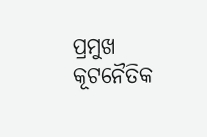ପ୍ରମୁଖ କୂଟନୈତିକ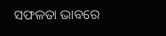ସଫଳତା ଭାବରେ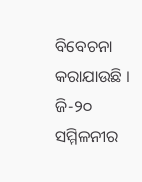ବିବେଚନା କରାଯାଉଛି । ଜି-୨୦ ସମ୍ମିଳନୀର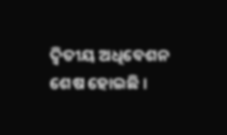ଦ୍ୱିତୀୟ ଅଧିବେଶନ ଶେଷ ହୋଇଛି ।